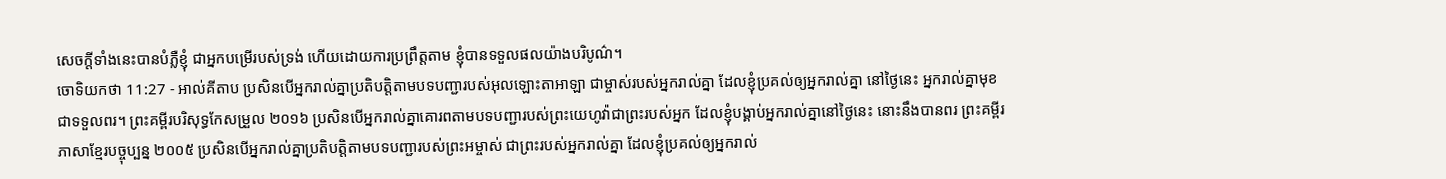សេចក្ដីទាំងនេះបានបំភ្លឺខ្ញុំ ជាអ្នកបម្រើរបស់ទ្រង់ ហើយដោយការប្រព្រឹត្តតាម ខ្ញុំបានទទួលផលយ៉ាងបរិបូណ៌។
ចោទិយកថា 11:27 - អាល់គីតាប ប្រសិនបើអ្នករាល់គ្នាប្រតិបត្តិតាមបទបញ្ជារបស់អុលឡោះតាអាឡា ជាម្ចាស់របស់អ្នករាល់គ្នា ដែលខ្ញុំប្រគល់ឲ្យអ្នករាល់គ្នា នៅថ្ងៃនេះ អ្នករាល់គ្នាមុខជាទទួលពរ។ ព្រះគម្ពីរបរិសុទ្ធកែសម្រួល ២០១៦ ប្រសិនបើអ្នករាល់គ្នាគោរពតាមបទបញ្ជារបស់ព្រះយេហូវ៉ាជាព្រះរបស់អ្នក ដែលខ្ញុំបង្គាប់អ្នករាល់គ្នានៅថ្ងៃនេះ នោះនឹងបានពរ ព្រះគម្ពីរភាសាខ្មែរបច្ចុប្បន្ន ២០០៥ ប្រសិនបើអ្នករាល់គ្នាប្រតិបត្តិតាមបទបញ្ជារបស់ព្រះអម្ចាស់ ជាព្រះរបស់អ្នករាល់គ្នា ដែលខ្ញុំប្រគល់ឲ្យអ្នករាល់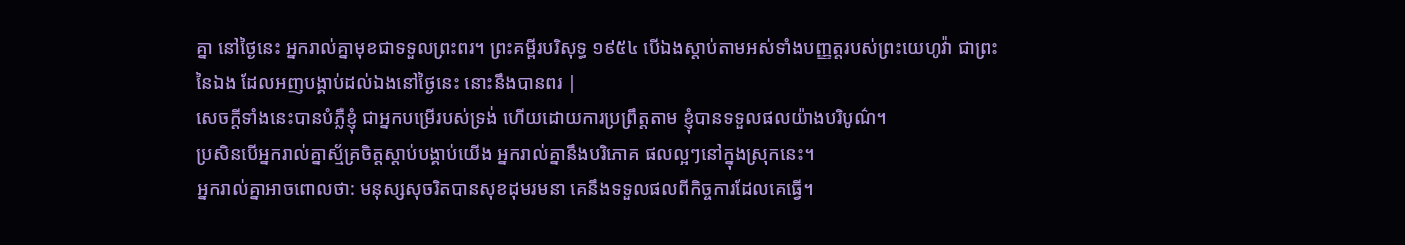គ្នា នៅថ្ងៃនេះ អ្នករាល់គ្នាមុខជាទទួលព្រះពរ។ ព្រះគម្ពីរបរិសុទ្ធ ១៩៥៤ បើឯងស្តាប់តាមអស់ទាំងបញ្ញត្តរបស់ព្រះយេហូវ៉ា ជាព្រះនៃឯង ដែលអញបង្គាប់ដល់ឯងនៅថ្ងៃនេះ នោះនឹងបានពរ |
សេចក្ដីទាំងនេះបានបំភ្លឺខ្ញុំ ជាអ្នកបម្រើរបស់ទ្រង់ ហើយដោយការប្រព្រឹត្តតាម ខ្ញុំបានទទួលផលយ៉ាងបរិបូណ៌។
ប្រសិនបើអ្នករាល់គ្នាស្ម័គ្រចិត្តស្ដាប់បង្គាប់យើង អ្នករាល់គ្នានឹងបរិភោគ ផលល្អៗនៅក្នុងស្រុកនេះ។
អ្នករាល់គ្នាអាចពោលថា: មនុស្សសុចរិតបានសុខដុមរមនា គេនឹងទទួលផលពីកិច្ចការដែលគេធ្វើ។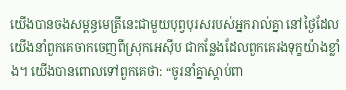យើងបានចងសម្ពន្ធមេត្រីនេះជាមួយបុព្វបុរសរបស់អ្នករាល់គ្នា នៅថ្ងៃដែលយើងនាំពួកគេចាកចេញពីស្រុកអេស៊ីប ជាកន្លែងដែលពួកគេរងទុក្ខយ៉ាងខ្លាំង។ យើងបានពោលទៅពួកគេថា: “ចូរនាំគ្នាស្ដាប់ពា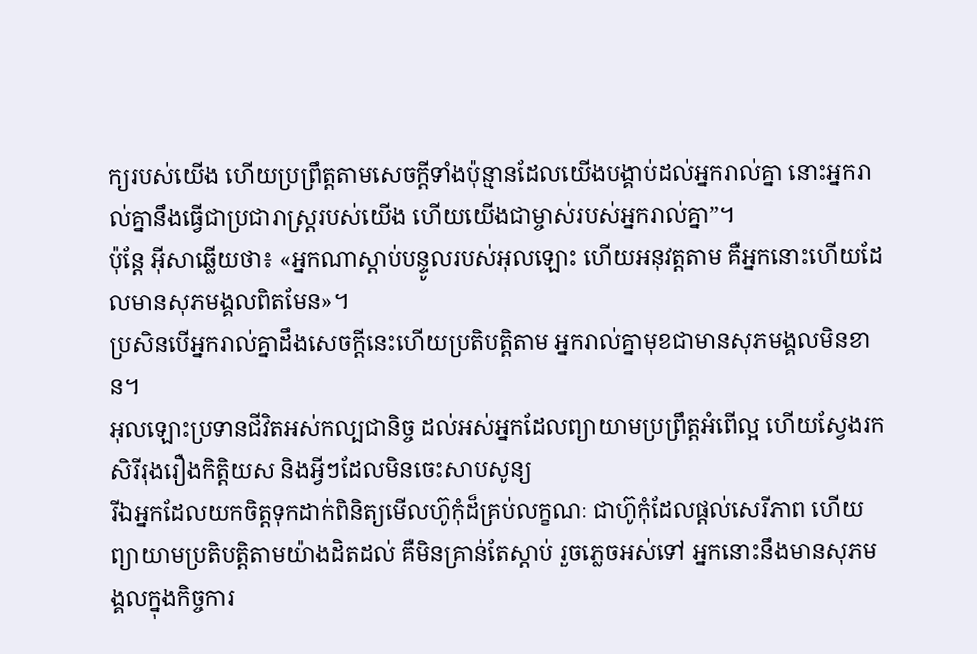ក្យរបស់យើង ហើយប្រព្រឹត្តតាមសេចក្ដីទាំងប៉ុន្មានដែលយើងបង្គាប់ដល់អ្នករាល់គ្នា នោះអ្នករាល់គ្នានឹងធ្វើជាប្រជារាស្ដ្ររបស់យើង ហើយយើងជាម្ចាស់របស់អ្នករាល់គ្នា”។
ប៉ុន្តែ អ៊ីសាឆ្លើយថា៖ «អ្នកណាស្ដាប់បន្ទូលរបស់អុលឡោះ ហើយអនុវត្ដតាម គឺអ្នកនោះហើយដែលមានសុភមង្គលពិតមែន»។
ប្រសិនបើអ្នករាល់គ្នាដឹងសេចក្ដីនេះហើយប្រតិបត្ដិតាម អ្នករាល់គ្នាមុខជាមានសុភមង្គលមិនខាន។
អុលឡោះប្រទានជីវិតអស់កល្បជានិច្ច ដល់អស់អ្នកដែលព្យាយាមប្រព្រឹត្ដអំពើល្អ ហើយស្វែងរកសិរីរុងរឿងកិត្ដិយស និងអ្វីៗដែលមិនចេះសាបសូន្យ
រីឯអ្នកដែលយកចិត្ដទុកដាក់ពិនិត្យមើលហ៊ូកុំដ៏គ្រប់លក្ខណៈ ជាហ៊ូកុំដែលផ្ដល់សេរីភាព ហើយព្យាយាមប្រតិបត្ដិតាមយ៉ាងដិតដល់ គឺមិនគ្រាន់តែស្ដាប់ រួចភ្លេចអស់ទៅ អ្នកនោះនឹងមានសុភមង្គលក្នុងកិច្ចការ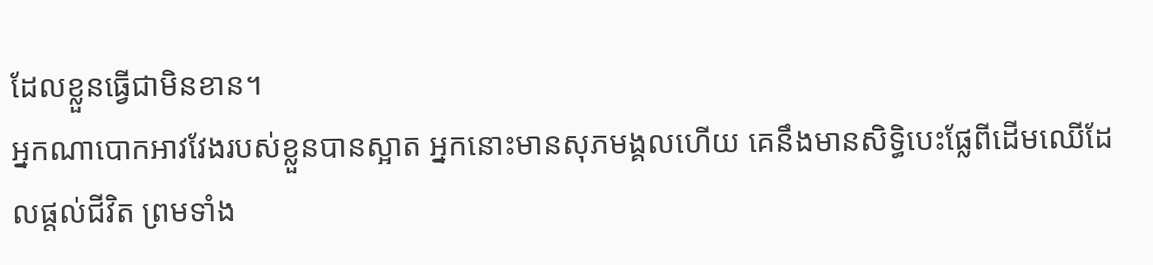ដែលខ្លួនធ្វើជាមិនខាន។
អ្នកណាបោកអាវវែងរបស់ខ្លួនបានស្អាត អ្នកនោះមានសុភមង្គលហើយ គេនឹងមានសិទ្ធិបេះផ្លែពីដើមឈើដែលផ្ដល់ជីវិត ព្រមទាំង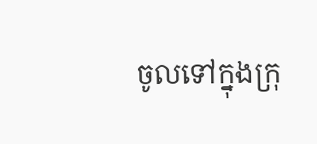ចូលទៅក្នុងក្រុ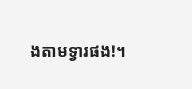ងតាមទ្វារផង!។